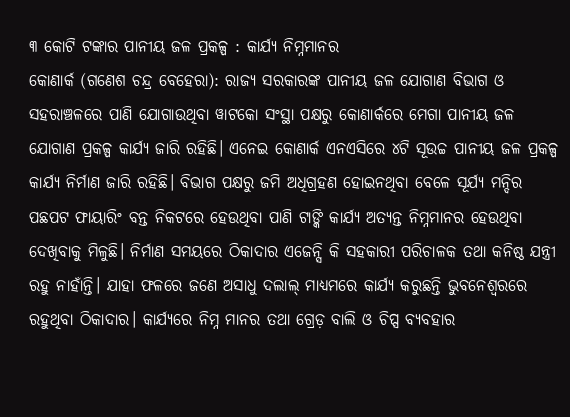୩ କୋଟି ଟଙ୍କାର ପାନୀୟ ଜଳ ପ୍ରକଳ୍ପ : କାର୍ଯ୍ୟ ନିମ୍ନମାନର
କୋଣାର୍କ (ଗଣେଶ ଚନ୍ଦ୍ର ବେହେରା): ରାଜ୍ୟ ସରକାରଙ୍କ ପାନୀୟ ଜଳ ଯୋଗାଣ ବିଭାଗ ଓ ସହରାଞ୍ଚଳରେ ପାଣି ଯୋଗାଉଥିବା ୱାଟକୋ ସଂସ୍ଥା ପକ୍ଷରୁ କୋଣାର୍କରେ ମେଗା ପାନୀୟ ଜଳ ଯୋଗାଣ ପ୍ରକଳ୍ପ କାର୍ଯ୍ୟ ଜାରି ରହିଛି। ଏନେଇ କୋଣାର୍କ ଏନଏସିରେ ୪ଟି ସୂଉଚ୍ଚ ପାନୀୟ ଜଳ ପ୍ରକଳ୍ପ କାର୍ଯ୍ୟ ନିର୍ମାଣ ଜାରି ରହିଛି। ବିଭାଗ ପକ୍ଷରୁ ଜମି ଅଧିଗ୍ରହଣ ହୋଇନଥିବା ବେଳେ ସୂର୍ଯ୍ୟ ମନ୍ଦିର ପଛପଟ ଫାୟାରିଂ ବନ୍ତ ନିକଟରେ ହେଉଥିବା ପାଣି ଟାଙ୍କି କାର୍ଯ୍ୟ ଅତ୍ୟନ୍ତ ନିମ୍ନମାନର ହେଉଥିବା ଦେଖିବାକୁ ମିଳୁଛି। ନିର୍ମାଣ ସମୟରେ ଠିକାଦାର ଏଜେନ୍ସି କି ସହକାରୀ ପରିଚାଳକ ତଥା କନିଷ୍ଠ ଯନ୍ତ୍ରୀ ରହୁ ନାହାଁନ୍ତି। ଯାହା ଫଳରେ ଜଣେ ଅସାଧୁ ଦଲାଲ୍ ମାଧ୍ୟମରେ କାର୍ଯ୍ୟ କରୁଛନ୍ତି ଭୁବନେଶ୍ୱରରେ ରହୁଥିବା ଠିକାଦାର। କାର୍ଯ୍ୟରେ ନିମ୍ନ ମାନର ତଥା ଗ୍ରେଡ଼ ବାଲି ଓ ଚିପ୍ସ ବ୍ୟବହାର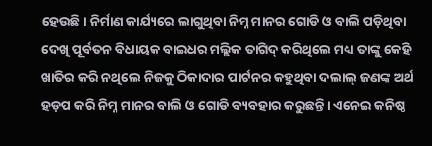ହେଉଛି। ନିର୍ମାଣ କାର୍ଯ୍ୟରେ ଲାଗୁଥିବା ନିମ୍ନ ମାନର ଗୋଡି ଓ ବାଲି ପଡ଼ିଥିବା ଦେଖି ପୂର୍ବତନ ବିଧାୟକ ବାଇଧର ମଲ୍ଲିକ ତାଗିଦ୍ କରିଥିଲେ ମଧ୍ୟ ତାଙ୍କୁ କେହି ଖାତିର କରି ନଥିଲେ ନିଜକୁ ଠିକାଦାର ପାର୍ଟନର କହୁଥିବା ଦଲାଲ୍ ଜଣଙ୍କ ଅର୍ଥ ହଡ଼ପ କରି ନିମ୍ନ ମାନର ବାଲି ଓ ଗୋଡି ବ୍ୟବହାର କରୁଛନ୍ତି। ଏନେଇ କନିଷ୍ଠ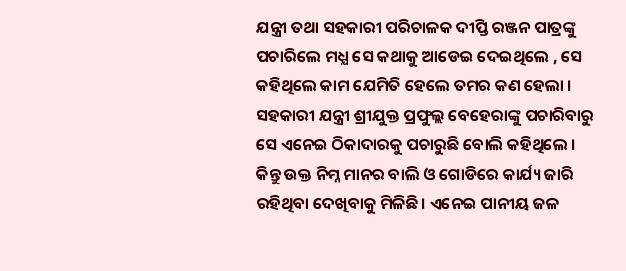ଯନ୍ତ୍ରୀ ତଥା ସହକାରୀ ପରିଚାଳକ ଦୀପ୍ତି ରଞ୍ଜନ ପାତ୍ରଙ୍କୁ ପଚାରିଲେ ମଧ୍ଯ ସେ କଥାକୁ ଆଡେଇ ଦେଇଥିଲେ , ସେ କହିଥିଲେ କାମ ଯେମିତି ହେଲେ ତମର କଣ ହେଲା । ସହକାରୀ ଯନ୍ତ୍ରୀ ଶ୍ରୀଯୁକ୍ତ ପ୍ରଫୁଲ୍ଲ ବେହେରାଙ୍କୁ ପଚାରିବାରୁ ସେ ଏନେଇ ଠିକାଦାରକୁ ପଚାରୁଛି ବୋଲି କହିଥିଲେ । କିନ୍ତୁ ଉକ୍ତ ନିମ୍ନ ମାନର ବାଲି ଓ ଗୋଡିରେ କାର୍ଯ୍ୟ ଜାରି ରହିଥିବା ଦେଖିବାକୁ ମିଳିଛି। ଏନେଇ ପାନୀୟ ଜଳ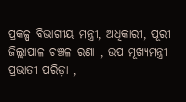ପ୍ରକଳ୍ପ ବିଭାଗୀୟ ମନ୍ତ୍ରୀ, ଅଧିକାରୀ, ପୂରୀ ଜିଲ୍ଲାପାଳ ଚଞ୍ଚଳ ରଣା , ଉପ ମୂଖ୍ୟମନ୍ତ୍ରୀ ପ୍ରଭାତୀ ପରିଡ଼ା ,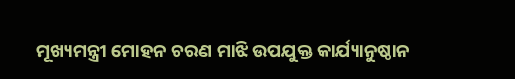ମୂଖ୍ୟମନ୍ତ୍ରୀ ମୋହନ ଚରଣ ମାଝି ଉପଯୁକ୍ତ କାର୍ଯ୍ୟାନୁଷ୍ଠାନ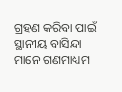ଗ୍ରହଣ କରିବା ପାଇଁ ସ୍ଥାନୀୟ ବାସିନ୍ଦା ମାନେ ଗଣମାଧ୍ୟମ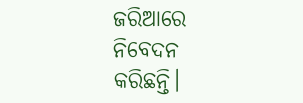ଜରିଆରେ ନିବେଦନ କରିଛନ୍ତି।